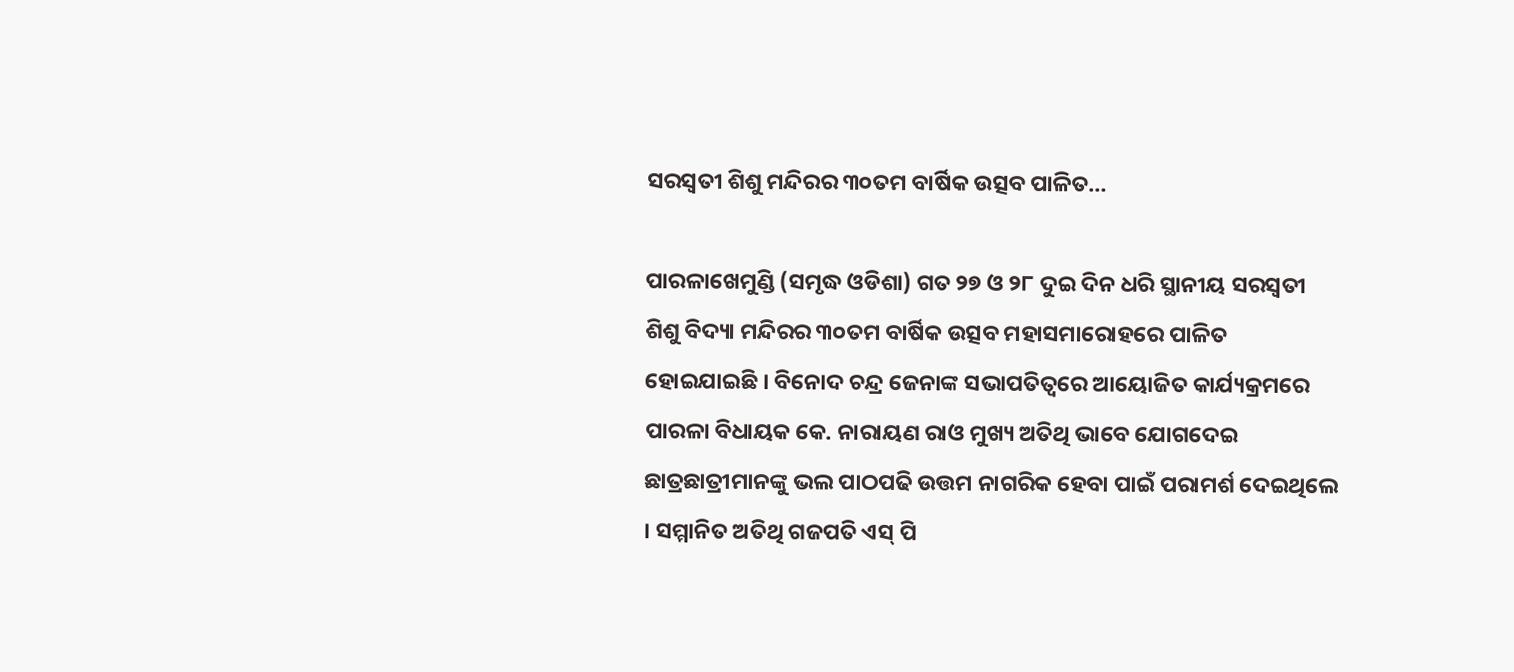ସରସ୍ୱତୀ ଶିଶୁ ମନ୍ଦିରର ୩୦ତମ ବାର୍ଷିକ ଉତ୍ସବ ପାଳିତ…

ପାରଳାଖେମୁଣ୍ଡି (ସମୃଦ୍ଧ ଓଡିଶା) ଗତ ୨୭ ଓ ୨୮ ଦୁଇ ଦିନ ଧରି ସ୍ଥାନୀୟ ସରସ୍ୱତୀ ଶିଶୁ ବିଦ୍ୟା ମନ୍ଦିରର ୩୦ତମ ବାର୍ଷିକ ଉତ୍ସବ ମହାସମାରୋହରେ ପାଳିତ ହୋଇଯାଇଛି । ବିନୋଦ ଚନ୍ଦ୍ର ଜେନାଙ୍କ ସଭାପତିତ୍ୱରେ ଆୟୋଜିତ କାର୍ଯ୍ୟକ୍ରମରେ ପାରଳା ବିଧାୟକ କେ. ନାରାୟଣ ରାଓ ମୁଖ୍ୟ ଅତିଥି ଭାବେ ଯୋଗଦେଇ ଛାତ୍ରଛାତ୍ରୀମାନଙ୍କୁ ଭଲ ପାଠପଢି ଉତ୍ତମ ନାଗରିକ ହେବା ପାଇଁ ପରାମର୍ଶ ଦେଇଥିଲେ । ସମ୍ମାନିତ ଅତିଥି ଗଜପତି ଏସ୍ ପି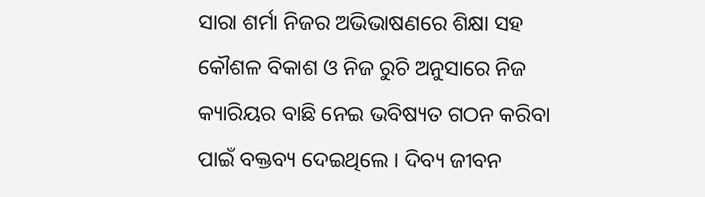ସାରା ଶର୍ମା ନିଜର ଅଭିଭାଷଣରେ ଶିକ୍ଷା ସହ କୌଶଳ ବିକାଶ ଓ ନିଜ ରୁଚି ଅନୁସାରେ ନିଜ କ୍ୟାରିୟର ବାଛି ନେଇ ଭବିଷ୍ୟତ ଗଠନ କରିବା ପାଇଁ ବକ୍ତବ୍ୟ ଦେଇଥିଲେ । ଦିବ୍ୟ ଜୀବନ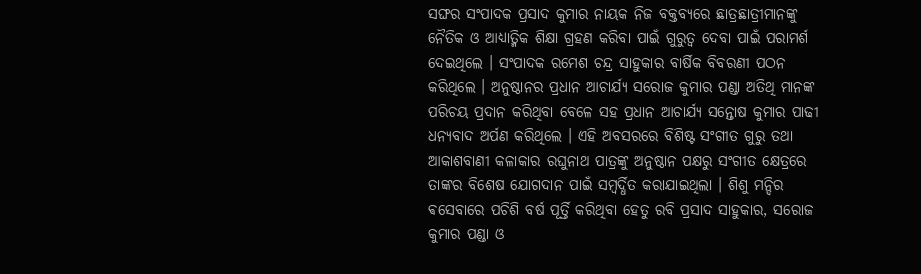ସଙ୍ଘର ସଂପାଦକ ପ୍ରସାଦ କୁମାର ନାୟକ ନିଜ ବକ୍ତବ୍ୟରେ ଛାତ୍ରଛାତ୍ରୀମାନଙ୍କୁ ନୈତିକ ଓ ଆଧ୍ୟାତ୍ମିକ ଶିକ୍ଷା ଗ୍ରହଣ କରିବା ପାଇଁ ଗୁରୁତ୍ୱ ଦେବା ପାଇଁ ପରାମର୍ଶ ଦେଇଥିଲେ । ସଂପାଦକ ରମେଶ ଚନ୍ଦ୍ର ସାହୁକାର ବାର୍ଷିକ ବିବରଣୀ ପଠନ କରିଥିଲେ । ଅନୁଷ୍ଠାନର ପ୍ରଧାନ ଆଚାର୍ଯ୍ୟ ସରୋଜ କୁମାର ପଣ୍ଡା ଅତିଥି ମାନଙ୍କ ପରିଚୟ ପ୍ରଦାନ କରିଥିବା ବେଳେ ସହ ପ୍ରଧାନ ଆଚାର୍ଯ୍ୟ ସନ୍ତୋଷ କୁମାର ପାଢୀ ଧନ୍ୟବାଦ ଅର୍ପଣ କରିଥିଲେ । ଏହି ଅବସରରେ ବିଶିଷ୍ଟ ସଂଗୀତ ଗୁରୁ ତଥା ଆକାଶବାଣୀ କଳାକାର ରଘୁନାଥ ପାତ୍ରଙ୍କୁ ଅନୁଷ୍ଠାନ ପକ୍ଷରୁ ସଂଗୀତ କ୍ଷେତ୍ରରେ ତାଙ୍କର ବିଶେଷ ଯୋଗଦାନ ପାଇଁ ସମ୍ବର୍ଦ୍ଧିତ କରାଯାଇଥିଲା । ଶିଶୁ ମନ୍ଦିର ଵସେବାରେ ପଚିଶି ବର୍ଷ ପୂର୍ତ୍ତି କରିଥିବା ହେତୁ ରବି ପ୍ରସାଦ ସାହୁକାର, ସରୋଜ କୁମାର ପଣ୍ଡା ଓ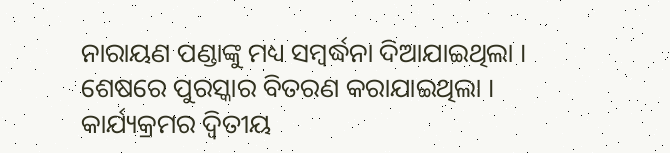ନାରାୟଣ ପଣ୍ଡାଙ୍କୁ ମଧ୍ୟ ସମ୍ବର୍ଦ୍ଧନା ଦିଆଯାଇଥିଲା । ଶେଷରେ ପୁରସ୍କାର ବିତରଣ କରାଯାଇଥିଲା । କାର୍ଯ୍ୟକ୍ରମର ଦ୍ୱିତୀୟ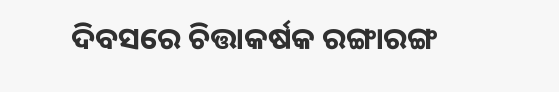ଦିବସରେ ଚିତ୍ତାକର୍ଷକ ରଙ୍ଗାରଙ୍ଗ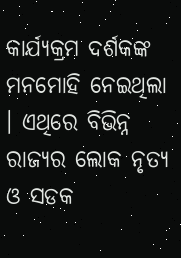କାର୍ଯ୍ୟକ୍ରମ ଦର୍ଶକଙ୍କ ମନମୋହି ନେଇଥିଲା । ଏଥିରେ ବିଭିନ୍ନ ରାଜ୍ୟର ଲୋକ ନୃତ୍ୟ ଓ ସଡକ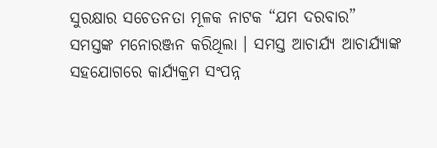ସୁରକ୍ଷାର ସଚେତନତା ମୂଳକ ନାଟକ “ଯମ ଦରବାର” ସମସ୍ତଙ୍କ ମନୋରଞ୍ଜନ କରିଥିଲା । ସମସ୍ତ ଆଚାର୍ଯ୍ୟ ଆଚାର୍ଯ୍ୟାଙ୍କ ସହଯୋଗରେ କାର୍ଯ୍ୟକ୍ରମ ସଂପନ୍ନ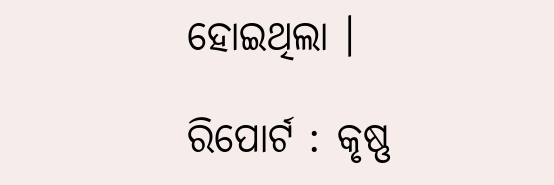ହୋଇଥିଲା ।

ରିପୋର୍ଟ : କୃଷ୍ଣ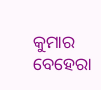କୁମାର ବେହେରା